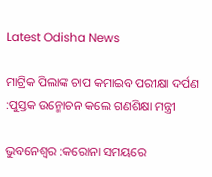Latest Odisha News

ମାଟ୍ରିକ ପିଲାଙ୍କ ଚାପ କମାଇବ ପରୀକ୍ଷା ଦର୍ପଣ :ପୁସ୍ତକ ଉନ୍ମୋଚନ କଲେ ଗଣଶିକ୍ଷା ମନ୍ତ୍ରୀ

ଭୁବନେଶ୍ବର :କରୋନା ସମୟରେ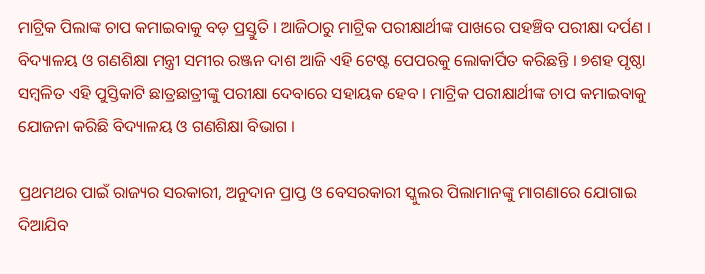ମାଟ୍ରିକ ପିଲାଙ୍କ ଚାପ କମାଇବାକୁ ବଡ଼ ପ୍ରସ୍ତୁତି । ଆଜିଠାରୁ ମାଟ୍ରିକ ପରୀକ୍ଷାର୍ଥୀଙ୍କ ପାଖରେ ପହଞ୍ଚିବ ପରୀକ୍ଷା ଦର୍ପଣ । ବିଦ୍ୟାଳୟ ଓ ଗଣଶିକ୍ଷା ମନ୍ତ୍ରୀ ସମୀର ରଞ୍ଜନ ଦାଶ ଆଜି ଏହି ଟେଷ୍ଟ ପେପରକୁ ଲୋକାର୍ପିତ କରିଛନ୍ତି । ୭ଶହ ପୃଷ୍ଠା ସମ୍ବଳିତ ଏହି ପୁସ୍ତିକାଟି ଛାତ୍ରଛାତ୍ରୀଙ୍କୁ ପରୀକ୍ଷା ଦେବାରେ ସହାୟକ ହେବ । ମାଟ୍ରିକ ପରୀକ୍ଷାର୍ଥୀଙ୍କ ଚାପ କମାଇବାକୁ ଯୋଜନା କରିଛି ବିଦ୍ୟାଳୟ ଓ ଗଣଶିକ୍ଷା ବିଭାଗ ।

ପ୍ରଥମଥର ପାଇଁ ରାଜ୍ୟର ସରକାରୀ, ଅନୁଦାନ ପ୍ରାପ୍ତ ଓ ବେସରକାରୀ ସ୍କୁଲର ପିଲାମାନଙ୍କୁ ମାଗଣାରେ ଯୋଗାଇ ଦିଆଯିବ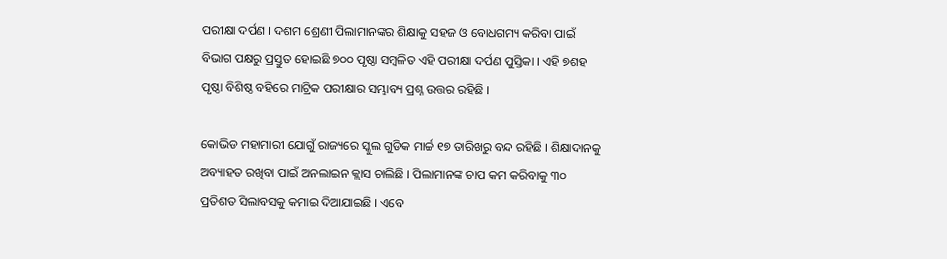ପରୀକ୍ଷା ଦର୍ପଣ । ଦଶମ ଶ୍ରେଣୀ ପିଲାମାନଙ୍କର ଶିକ୍ଷାକୁ ସହଜ ଓ ବୋଧଗମ୍ୟ କରିବା ପାଇଁ ବିଭାଗ ପକ୍ଷରୁ ପ୍ରସ୍ତୁତ ହୋଇଛି ୭୦୦ ପୃଷ୍ଠା ସମ୍ବଳିତ ଏହି ପରୀକ୍ଷା ଦର୍ପଣ ପୁସ୍ତିକା । ଏହି ୭ଶହ ପୃଷ୍ଠା ବିଶିଷ୍ଠ ବହିରେ ମାଟ୍ରିକ ପରୀକ୍ଷାର ସମ୍ଭାବ୍ୟ ପ୍ରଶ୍ନ ଉତ୍ତର ରହିଛି ।

କୋଭିଡ ମହାମାରୀ ଯୋଗୁଁ ରାଜ୍ୟରେ ସ୍କୁଲ ଗୁଡିକ ମାର୍ଚ୍ଚ ୧୭ ତାରିଖରୁ ବନ୍ଦ ରହିଛି । ଶିକ୍ଷାଦାନକୁ ଅବ୍ୟାହତ ରଖିବା ପାଇଁ ଅନଲାଇନ କ୍ଲାସ ଚାଲିଛି । ପିଲାମାନଙ୍କ ଚାପ କମ କରିବାକୁ ୩୦ ପ୍ରତିଶତ ସିଲାବସକୁ କମାଇ ଦିଆଯାଇଛି । ଏବେ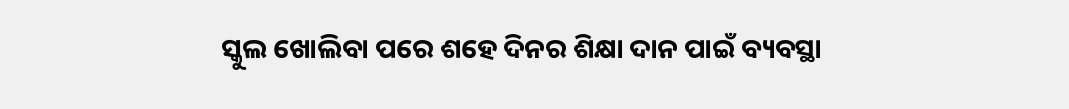ସ୍କୁଲ ଖୋଲିବା ପରେ ଶହେ ଦିନର ଶିକ୍ଷା ଦାନ ପାଇଁ ବ୍ୟବସ୍ଥା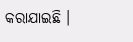କରାଯାଇଛି ।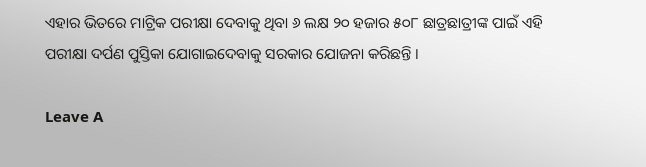ଏହାର ଭିତରେ ମାଟ୍ରିକ ପରୀକ୍ଷା ଦେବାକୁ ଥିବା ୬ ଲକ୍ଷ ୨୦ ହଜାର ୫୦୮ ଛାତ୍ରଛାତ୍ରୀଙ୍କ ପାଇଁ ଏହି ପରୀକ୍ଷା ଦର୍ପଣ ପୁସ୍ତିକା ଯୋଗାଇଦେବାକୁ ସରକାର ଯୋଜନା କରିଛନ୍ତି ।

Leave A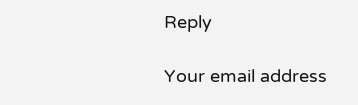Reply

Your email address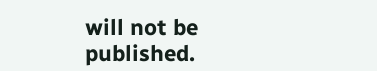will not be published.